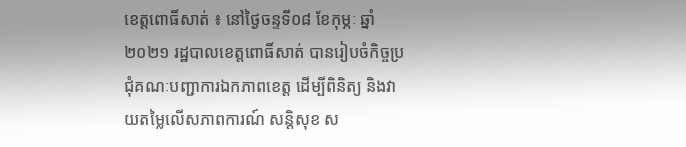ខេត្តពោធិ៍សាត់ ៖ នៅថ្ងៃចន្ទទី០៨ ខែកុម្ភៈ ឆ្នាំ២០២១ រដ្ឋបាលខេត្តពោធិ៍សាត់ បានរៀបចំកិច្ចប្រជុំគណៈបញ្ជាការឯកភាពខេត្ត ដើម្បីពិនិត្យ និងវាយតម្លៃលើសភាពការណ៍ សន្តិសុខ ស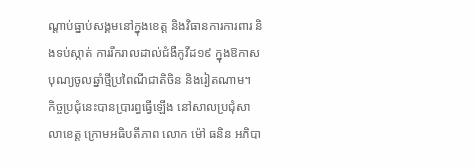ណ្តាប់ធ្នាប់សង្គមនៅក្នុងខេត្ត និងវិធានការការពារ និងទប់ស្កាត់ ការរីករាលដាល់ជំងឺកូវីដ១៩ ក្នុងឱកាសបុណ្យចូលឆ្នាំថ្មីប្រពៃណីជាតិចិន និងរៀតណាម។
កិច្ចប្រជុំនេះបានប្រារព្ធធ្វើឡើង នៅសាលប្រជុំសាលាខេត្ត ក្រោមអធិបតីភាព លោក ម៉ៅ ធនិន អភិបា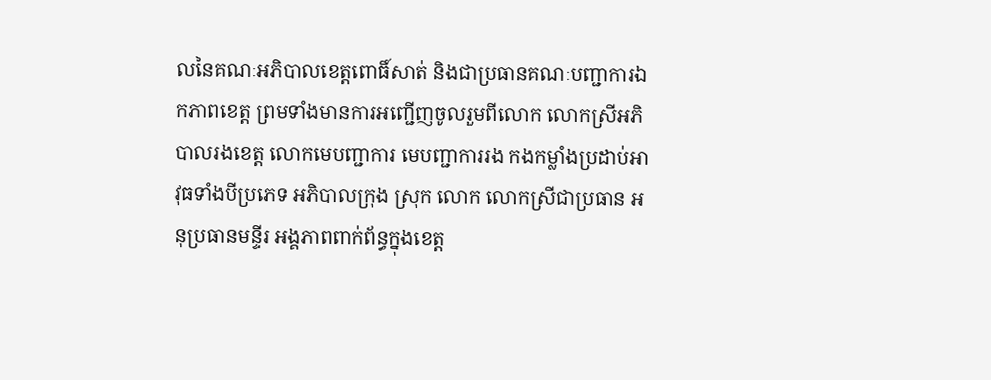លនៃគណៈអភិបាលខេត្តពោធិ៍សាត់ និងជាប្រធានគណៈបញ្ជាការឯកភាពខេត្ត ព្រមទាំងមានការអញ្ជើញចូលរួមពីលោក លោកស្រីអភិបាលរងខេត្ត លោកមេបញ្ជាការ មេបញ្ជាការរង កងកម្លាំងប្រដាប់អាវុធទាំងបីប្រភេទ អភិបាលក្រុង ស្រុក លោក លោកស្រីជាប្រធាន អនុប្រធានមន្ទីរ អង្គភាពពាក់ព័ន្ធក្នុងខេត្ត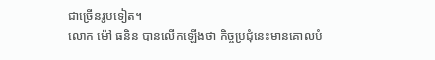ជាច្រើនរូបទៀត។
លោក ម៉ៅ ធនិន បានលើកឡើងថា កិច្ចប្រជុំនេះមានគោលបំ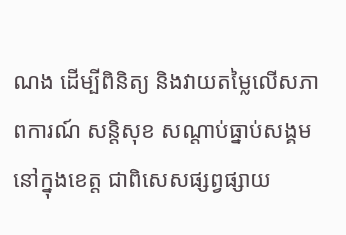ណង ដើម្បីពិនិត្យ និងវាយតម្លៃលើសភាពការណ៍ សន្តិសុខ សណ្តាប់ធ្នាប់សង្គមនៅក្នុងខេត្ត ជាពិសេសផ្សព្វផ្សាយ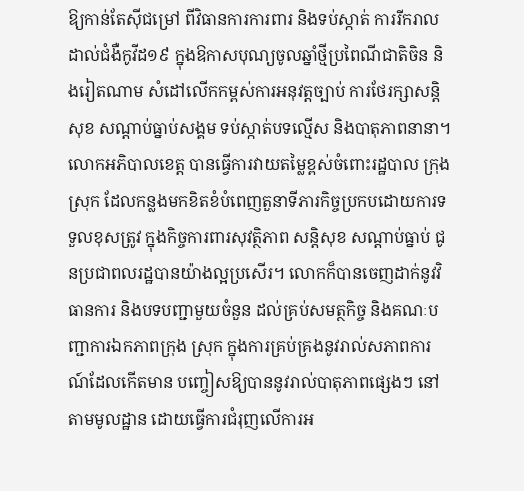ឱ្យកាន់តែស៊ីជម្រៅ ពីវិធានការការពារ និងទប់ស្កាត់ ការរីករាលដាល់ជំងឺកូវីដ១៩ ក្នុងឱកាសបុណ្យចូលឆ្នាំថ្មីប្រពៃណីជាតិចិន និងរៀតណាម សំដៅលើកកម្ពស់ការអនុវត្តច្បាប់ ការថែរក្សាសន្តិសុខ សណ្តាប់ធ្នាប់សង្គម ទប់ស្កាត់បទល្មើស និងបាតុភាពនានា។
លោកអភិបាលខេត្ត បានធ្វើការវាយតម្លៃខ្ពស់ចំពោះរដ្ឋបាល ក្រុង ស្រុក ដែលកន្លងមកខិតខំបំពេញតួនាទីភារកិច្ចប្រកបដោយការទទួលខុសត្រូវ ក្នុងកិច្ចការពារសុវត្ថិភាព សន្តិសុខ សណ្តាប់ធ្នាប់ ជូនប្រជាពលរដ្ឋបានយ៉ាងល្អប្រសើរ។ លោកក៏បានចេញដាក់នូវវិធានការ និងបទបញ្ជាមួយចំនួន ដល់គ្រប់សមត្ថកិច្ច និងគណៈបញ្ជាការឯកភាពក្រុង ស្រុក ក្នុងការគ្រប់គ្រងនូវរាល់សភាពការណ៍ដែលកើតមាន បញ្ចៀសឱ្យបាននូវរាល់បាតុភាពផ្សេងៗ នៅតាមមូលដ្ឋាន ដោយធ្វើការជំរុញលើការអ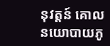នុវត្តន៍ គោលនយោបាយភូ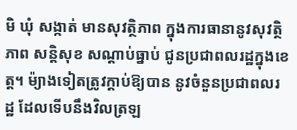មិ ឃុំ សង្កាត់ មានសុវត្ថិភាព ក្នុងការធានានូវសុវត្ថិភាព សន្តិសុខ សណ្តាប់ធ្នាប់ ជូនប្រជាពលរដ្ឋក្នុងខេត្ត។ ម៉្យាងទៀតត្រូវក្តាប់ឱ្យបាន នូវចំនួនប្រជាពលរដ្ឋ ដែលទើបនឹងវិលត្រឡ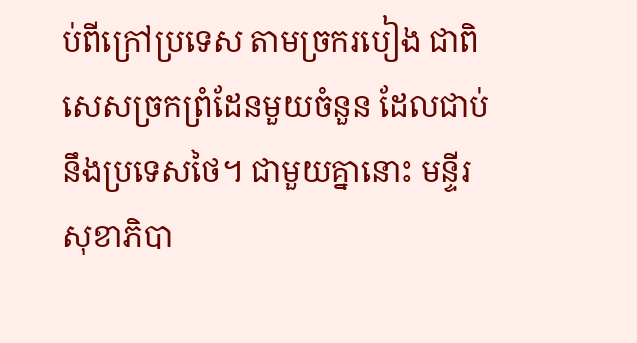ប់ពីក្រៅប្រទេស តាមច្រករបៀង ជាពិសេសច្រកព្រំដែនមួយចំនួន ដែលជាប់នឹងប្រទេសថៃ។ ជាមួយគ្នានោះ មន្ទីរសុខាភិបា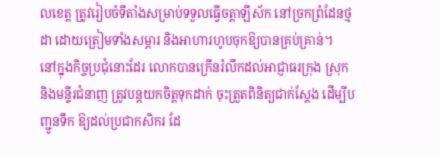លខេត្ត ត្រូវរៀបចំទីតាំងសម្រាប់ទទួលធ្វើចត្តាឡីស័ក នៅច្រកព្រំដែនថ្មដា ដោយត្រៀមទាំងសម្ភារ និងអាហារហូបចុកឱ្យបានគ្រប់គ្រាន់។
នៅក្នុងកិច្ចប្រជុំនោះដែរ លោកបានក្រើនរំលឹកដល់អាជ្ញាធរក្រុង ស្រុក និងមន្ទីរជំនាញ ត្រូវបន្តយកចិត្តទុកដាក់ ចុះត្រួតពិនិត្យជាក់ស្តែង ដើម្បីបញ្ជូនទឹក ឱ្យដល់ប្រជាកសិករ ដែ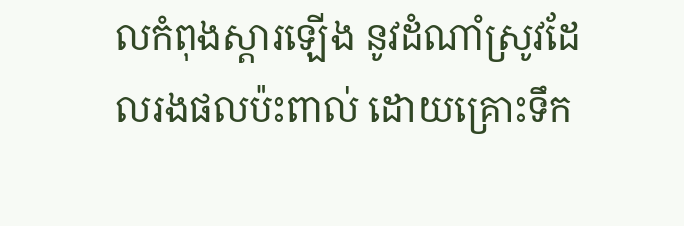លកំពុងស្តារឡើង នូវដំណាំស្រូវដែលរងផលប៉ះពាល់ ដោយគ្រោះទឹក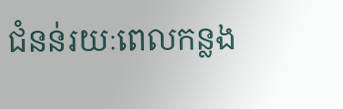ជំនន់រយៈពេលកន្លង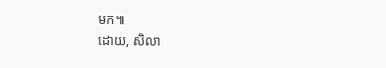មក៕
ដោយ, សិលា